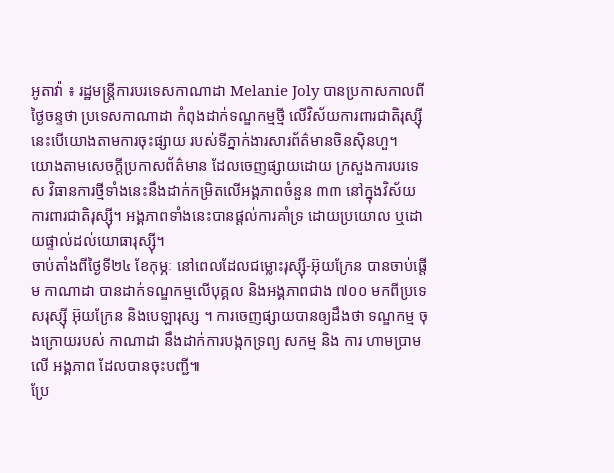អូតាវ៉ា ៖ រដ្ឋមន្ត្រីការបរទេសកាណាដា Melanie Joly បានប្រកាសកាលពីថ្ងៃចន្ទថា ប្រទេសកាណាដា កំពុងដាក់ទណ្ឌកម្មថ្មី លើវិស័យការពារជាតិរុស្ស៊ី នេះបើយោងតាមការចុះផ្សាយ របស់ទីភ្នាក់ងារសារព័ត៌មានចិនស៊ិនហួ។
យោងតាមសេចក្តីប្រកាសព័ត៌មាន ដែលចេញផ្សាយដោយ ក្រសួងការបរទេស វិធានការថ្មីទាំងនេះនឹងដាក់កម្រិតលើអង្គភាពចំនួន ៣៣ នៅក្នុងវិស័យការពារជាតិរុស្ស៊ី។ អង្គភាពទាំងនេះបានផ្តល់ការគាំទ្រ ដោយប្រយោល ឬដោយផ្ទាល់ដល់យោធារុស្ស៊ី។
ចាប់តាំងពីថ្ងៃទី២៤ ខែកុម្ភៈ នៅពេលដែលជម្លោះរុស្ស៊ី-អ៊ុយក្រែន បានចាប់ផ្តើម កាណាដា បានដាក់ទណ្ឌកម្មលើបុគ្គល និងអង្គភាពជាង ៧០០ មកពីប្រទេសរុស្ស៊ី អ៊ុយក្រែន និងបេឡារុស្ស ។ ការចេញផ្សាយបានឲ្យដឹងថា ទណ្ឌកម្ម ចុងក្រោយរបស់ កាណាដា នឹងដាក់ការបង្កកទ្រព្យ សកម្ម និង ការ ហាមប្រាមលើ អង្គភាព ដែលបានចុះបញ្ជី៕
ប្រែ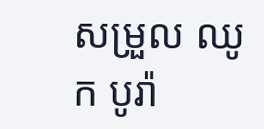សម្រួល ឈូក បូរ៉ា